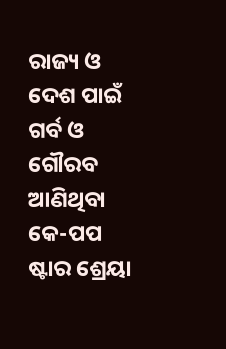ରାଜ୍ୟ ଓ ଦେଶ ପାଇଁ ଗର୍ବ ଓ ଗୌରବ ଆଣିଥିବା କେ-ପପ ଷ୍ଟାର ଶ୍ରେୟା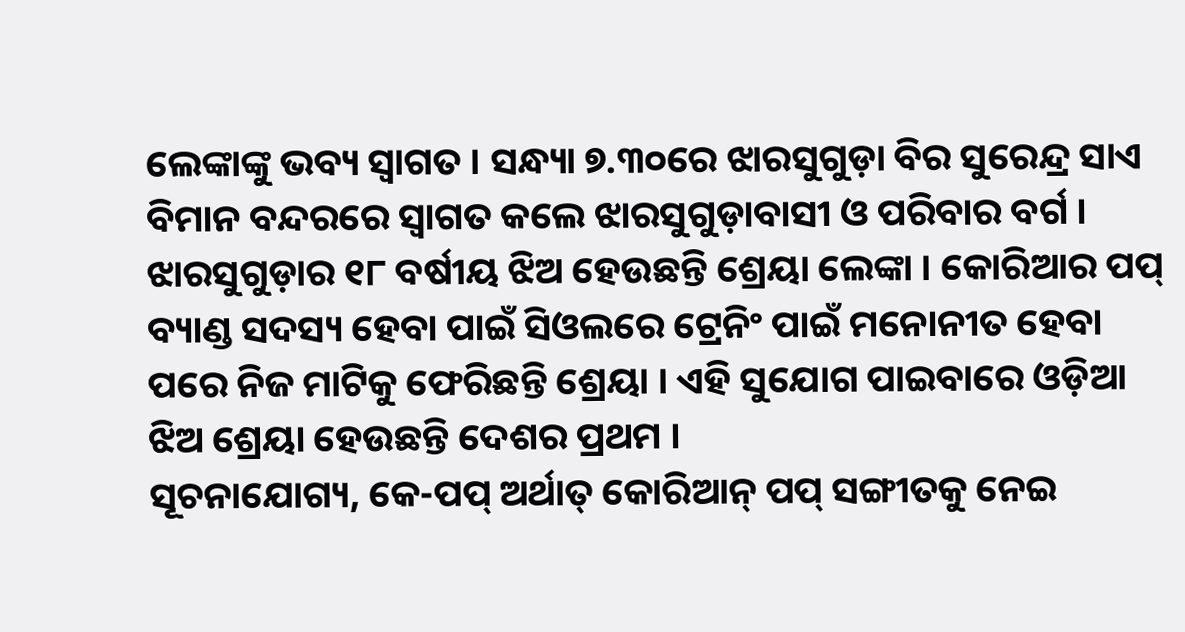ଲେଙ୍କାଙ୍କୁ ଭବ୍ୟ ସ୍ୱାଗତ । ସନ୍ଧ୍ୟା ୭.୩୦ରେ ଝାରସୁଗୁଡ଼ା ବିର ସୁରେନ୍ଦ୍ର ସାଏ ବିମାନ ବନ୍ଦରରେ ସ୍ଵାଗତ କଲେ ଝାରସୁଗୁଡ଼ାବାସୀ ଓ ପରିବାର ବର୍ଗ । ଝାରସୁଗୁଡ଼ାର ୧୮ ବର୍ଷୀୟ ଝିଅ ହେଉଛନ୍ତି ଶ୍ରେୟା ଲେଙ୍କା । କୋରିଆର ପପ୍ ବ୍ୟାଣ୍ଡ ସଦସ୍ୟ ହେବା ପାଇଁ ସିଓଲରେ ଟ୍ରେନିଂ ପାଇଁ ମନୋନୀତ ହେବା ପରେ ନିଜ ମାଟିକୁ ଫେରିଛନ୍ତି ଶ୍ରେୟା । ଏହି ସୁଯୋଗ ପାଇବାରେ ଓଡ଼ିଆ ଝିଅ ଶ୍ରେୟା ହେଉଛନ୍ତି ଦେଶର ପ୍ରଥମ ।
ସୂଚନାଯୋଗ୍ୟ, କେ-ପପ୍ ଅର୍ଥାତ୍ କୋରିଆନ୍ ପପ୍ ସଙ୍ଗୀତକୁ ନେଇ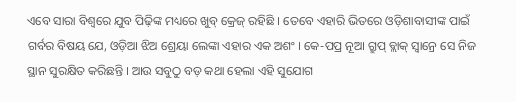ଏବେ ସାରା ବିଶ୍ୱରେ ଯୁବ ପିଢ଼ିଙ୍କ ମଧ୍ୟରେ ଖୁବ୍ କ୍ରେଜ୍ ରହିଛି । ତେବେ ଏହାରି ଭିତରେ ଓଡ଼ିଶାବାସୀଙ୍କ ପାଇଁ ଗର୍ବର ବିଷୟ ଯେ, ଓଡ଼ିଆ ଝିଅ ଶ୍ରେୟା ଲେଙ୍କା ଏହାର ଏକ ଅଶଂ । କେ-ପପ୍ର ନୂଆ ଗ୍ରୁପ୍ ବ୍ଲାକ୍ ସ୍ୱାନ୍ରେ ସେ ନିଜ ସ୍ଥାନ ସୁରକ୍ଷିତ କରିଛନ୍ତି । ଆଉ ସବୁଠୁ ବଡ଼ କଥା ହେଲା ଏହି ସୁଯୋଗ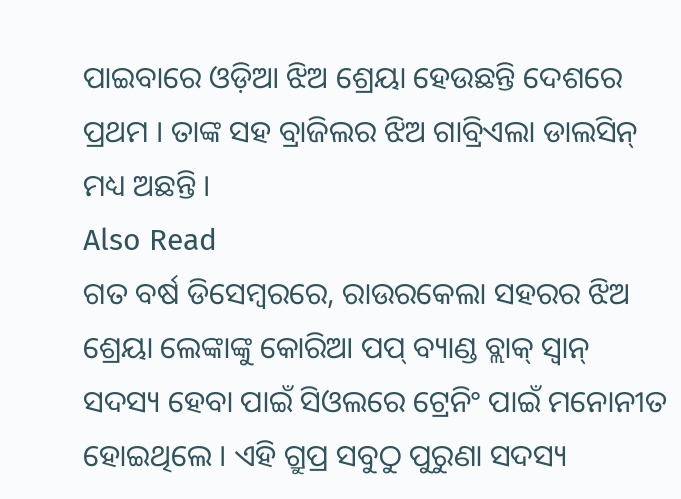ପାଇବାରେ ଓଡ଼ିଆ ଝିଅ ଶ୍ରେୟା ହେଉଛନ୍ତି ଦେଶରେ ପ୍ରଥମ । ତାଙ୍କ ସହ ବ୍ରାଜିଲର ଝିଅ ଗାବ୍ରିଏଲା ଡାଲସିନ୍ ମଧ୍ୟ ଅଛନ୍ତି ।
Also Read
ଗତ ବର୍ଷ ଡିସେମ୍ବରରେ, ରାଉରକେଲା ସହରର ଝିଅ ଶ୍ରେୟା ଲେଙ୍କାଙ୍କୁ କୋରିଆ ପପ୍ ବ୍ୟାଣ୍ଡ ବ୍ଲାକ୍ ସ୍ୱାନ୍ ସଦସ୍ୟ ହେବା ପାଇଁ ସିଓଲରେ ଟ୍ରେନିଂ ପାଇଁ ମନୋନୀତ ହୋଇଥିଲେ । ଏହି ଗ୍ରୁପ୍ର ସବୁଠୁ ପୁରୁଣା ସଦସ୍ୟ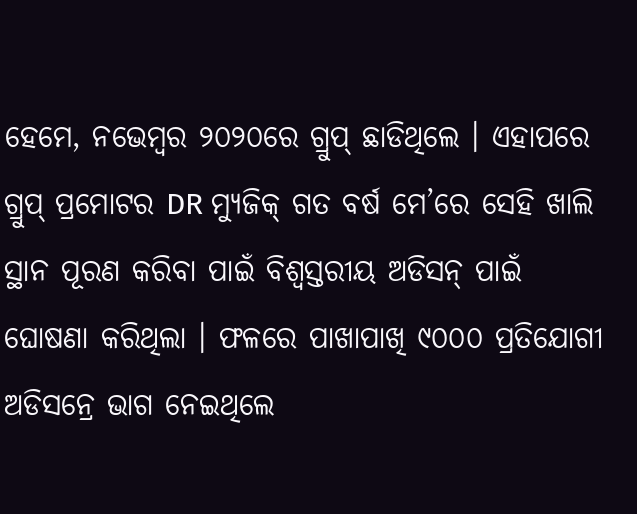ହେମେ, ନଭେମ୍ବର ୨୦୨୦ରେ ଗ୍ରୁପ୍ ଛାଡିଥିଲେ । ଏହାପରେ ଗ୍ରୁପ୍ ପ୍ରମୋଟର DR ମ୍ୟୁଜିକ୍ ଗତ ବର୍ଷ ମେ’ରେ ସେହି ଖାଲି ସ୍ଥାନ ପୂରଣ କରିବା ପାଇଁ ବିଶ୍ୱସ୍ତରୀୟ ଅଡିସନ୍ ପାଇଁ ଘୋଷଣା କରିଥିଲା । ଫଳରେ ପାଖାପାଖି ୯୦୦୦ ପ୍ରତିଯୋଗୀ ଅଡିସନ୍ରେ ଭାଗ ନେଇଥିଲେ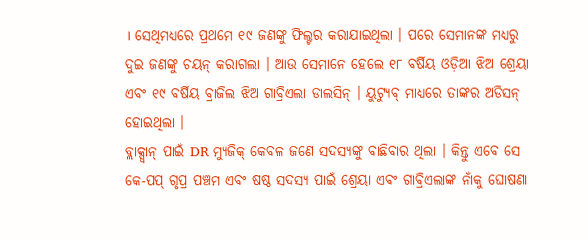। ସେଥିମଧ୍ୟରେ ପ୍ରଥମେ ୧୯ ଜଣଙ୍କୁ ଫିଲ୍ଟର କରାଯାଇଥିଲା । ପରେ ସେମାନଙ୍କ ମଧ୍ୟରୁ ଦୁଇ ଜଣଙ୍କୁ ଚୟନ୍ କରାଗଲା । ଆଉ ସେମାନେ ହେଲେ ୧୮ ବର୍ଷିୟ ଓଡ଼ିଆ ଝିଅ ଶ୍ରେୟା ଏବଂ ୧୯ ବର୍ଷିୟ ବ୍ରାଜିଲ ଝିଅ ଗାବ୍ରିଏଲା ଡାଲସିନ୍ । ୟୁଟ୍ୟୁବ୍ ମାଧ୍ୟରେ ତାଙ୍କର ଅଡିସନ୍ ହୋଇଥିଲା ।
ବ୍ଲାକ୍ସ୍ୱାନ୍ ପାଇଁ DR ମ୍ୟୁଜିକ୍ କେବଳ ଜଣେ ସଦସ୍ୟଙ୍କୁ ବାଛିବାର ଥିଲା । କିନ୍ତୁ ଏବେ ସେ କେ-ପପ୍ ଗୃପ୍ର ପଞ୍ଚମ ଏବଂ ଷଷ୍ଠ ସଦସ୍ୟ ପାଇଁ ଶ୍ରେୟା ଏବଂ ଗାବ୍ରିଏଲାଙ୍କ ନାଁକୁ ଘୋଷଣା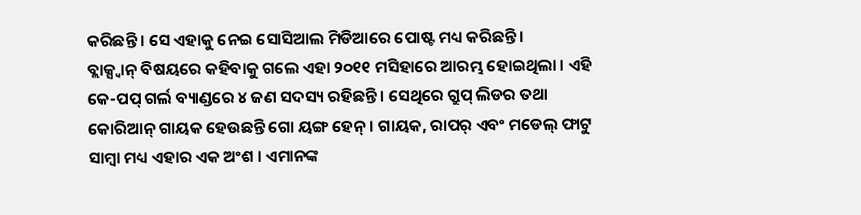କରିଛନ୍ତି । ସେ ଏହାକୁ ନେଇ ସୋସିଆଲ ମିଡିଆରେ ପୋଷ୍ଟ ମଧ୍ୟ କରିଛନ୍ତି ।
ବ୍ଲାକ୍ସ୍ୱାନ୍ ବିଷୟରେ କହିବାକୁ ଗଲେ ଏହା ୨୦୧୧ ମସିହାରେ ଆରମ୍ଭ ହୋଇଥିଲା । ଏହି କେ-ପପ୍ ଗର୍ଲ ବ୍ୟାଣ୍ଡରେ ୪ ଜଣ ସଦସ୍ୟ ରହିଛନ୍ତି । ସେଥିରେ ଗ୍ରୁପ୍ ଲିଡର ତଥା କୋରିଆନ୍ ଗାୟକ ହେଉଛନ୍ତି ଗୋ ୟଙ୍ଗ ହେନ୍ । ଗାୟକ, ରାପର୍ ଏବଂ ମଡେଲ୍ ଫାଟୁ ସାମ୍ବା ମଧ୍ୟ ଏହାର ଏକ ଅଂଶ । ଏମାନଙ୍କ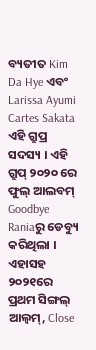ବ୍ୟତୀତ Kim Da Hye ଏବଂ Larissa Ayumi Cartes Sakata ଏହି ଗ୍ରୁପ୍ର ସଦସ୍ୟ । ଏହି ଗ୍ରୁପ୍ ୨୦୨୦ ରେ ଫୁଲ୍ ଆଲବମ୍ Goodbye Raniaରୁ ଡେବ୍ୟୁ କରିଥିଲା । ଏହାସହ ୨୦୨୧ରେ ପ୍ରଥମ ସିଙ୍ଗଲ୍ ଆଲ୍ବମ୍, Close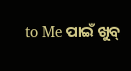to Me ପାଇଁ ଖୁବ୍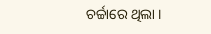ଚର୍ଚ୍ଚାରେ ଥିଲା ।